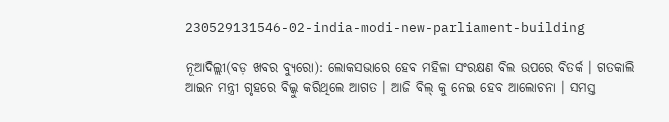230529131546-02-india-modi-new-parliament-building

ନୂଆଦିଲ୍ଲୀ(ବଡ଼ ଖବର ବ୍ୟୁରୋ): ଲୋକସଭାରେ ହେବ ମହିଳା ସଂରକ୍ଷଣ ବିଲ ଉପରେ ବିତର୍କ । ଗତକାଲି ଆଇନ ମନ୍ତ୍ରୀ ଗୃହରେ ବିଲ୍କୁ କରିଥିଲେ ଆଗତ । ଆଜି ବିଲ୍ କୁ ନେଇ ହେବ ଆଲୋଚନା । ସମସ୍ତ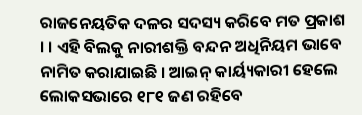ରାଜନେୟତିକ ଦଳର ସଦସ୍ୟ କରିବେ ମତ ପ୍ରକାଶ । । ଏହି ବିଲକୁ ନାରୀଶକ୍ତି ବନ୍ଦନ ଅଧିନିୟମ ଭାବେ ନାମିତ କରାଯାଇଛି । ଆଇନ୍ କାର୍ୟ୍ୟକାରୀ ହେଲେ ଲୋକସଭାରେ ୧୮୧ ଜଣ ରହିବେ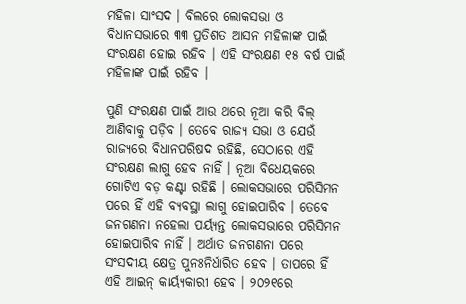ମହିଳା ସାଂସଦ । ବିଲରେ ଲୋକସଭା ଓ ବିଧାନସଭାରେ ୩୩ ପ୍ରତିଶତ ଆସନ ମହିଳାଙ୍କ ପାଇଁ ସଂରକ୍ଷଣ ହୋଇ ରହିବ । ଏହି ସଂରକ୍ଷଣ ୧୫ ବର୍ଷ ପାଇଁ ମହିଳାଙ୍କ ପାଇଁ ରହିବ ।

ପୁଣି ସଂରକ୍ଷଣ ପାଇଁ ଆଉ ଥରେ ନୂଆ କରି ବିଲ୍ ଆଣିବାକୁ ପଡ଼ିବ । ତେବେ ରାଜ୍ୟ ସଭା ଓ ଯେଉଁ ରାଜ୍ୟରେ ବିଧାନପରିଷଦ ରହିଛି, ସେଠାରେ ଏହି ସଂରକ୍ଷଣ ଲାଗୁ ହେବ ନାହିଁ । ନୂଆ ବିଧେୟକରେ ଗୋଟିଏ ବଡ଼ କଣ୍ଟା ରହିଛି । ଲୋକସଭାରେ ପରିସିମନ ପରେ ହିଁ ଏହି ବ୍ୟବସ୍ଥା ଲାଗୁ ହୋଇପାରିବ । ତେବେ ଜନଗଣନା ନହେଲା ପର୍ୟ୍ୟନ୍ତ ଲୋକସଭାରେ ପରିସିମନ ହୋଇପାରିବ ନାହିଁ । ଅର୍ଥାତ ଜନଗଣନା ପରେ ସଂସଦୀୟ କ୍ଷେତ୍ର ପୁନଃନିର୍ଧାରିତ ହେବ । ତାପରେ ହିଁ ଏହି ଆଇନ୍ କାର୍ୟ୍ୟକାରୀ ହେବ । ୨୦୨୧ରେ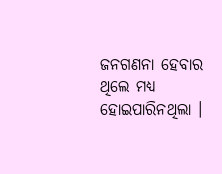ଜନଗଣନା ହେବାର ଥିଲେ ମଧ୍ୟ ହୋଇପାରିନଥିଲା ।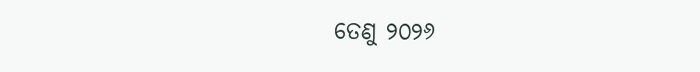ତେଣୁ ୨୦୨୬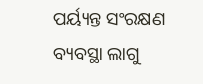ପର୍ୟ୍ୟନ୍ତ ସଂରକ୍ଷଣ ବ୍ୟବସ୍ଥା ଲାଗୁ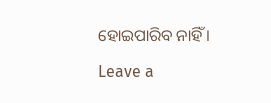ହୋଇପାରିବ ନାହିଁ ।

Leave a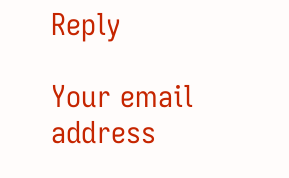Reply

Your email address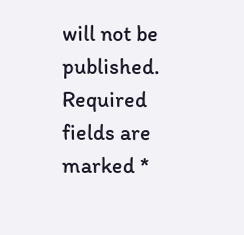will not be published. Required fields are marked *